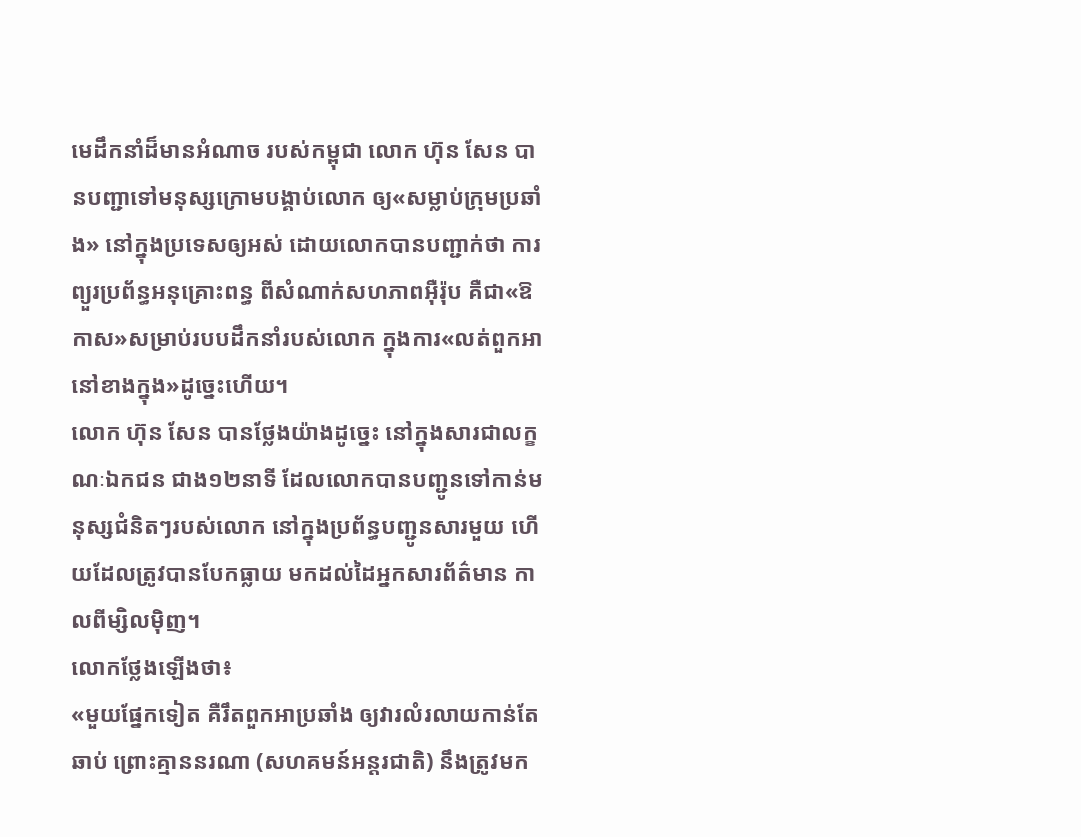មេដឹកនាំដ៏មានអំណាច របស់កម្ពុជា លោក ហ៊ុន សែន បានបញ្ជាទៅមនុស្សក្រោមបង្គាប់លោក ឲ្យ«សម្លាប់ក្រុមប្រឆាំង» នៅក្នុងប្រទេសឲ្យអស់ ដោយលោកបានបញ្ជាក់ថា ការព្យួរប្រព័ន្ធអនុគ្រោះពន្ធ ពីសំណាក់សហភាពអ៊ឺរ៉ុប គឺជា«ឱកាស»សម្រាប់របបដឹកនាំរបស់លោក ក្នុងការ«លត់ពួកអានៅខាងក្នុង»ដូច្នេះហើយ។
លោក ហ៊ុន សែន បានថ្លែងយ៉ាងដូច្នេះ នៅក្នុងសារជាលក្ខណៈឯកជន ជាង១២នាទី ដែលលោកបានបញ្ជូនទៅកាន់មនុស្សជំនិតៗរបស់លោក នៅក្នុងប្រព័ន្ធបញ្ជូនសារមួយ ហើយដែលត្រូវបានបែកធ្លាយ មកដល់ដៃអ្នកសារព័ត៌មាន កាលពីម្សិលម៉ិញ។
លោកថ្លែងឡើងថា៖
«មួយផ្នែកទៀត គឺរឹតពួកអាប្រឆាំង ឲ្យវារលំរលាយកាន់តែឆាប់ ព្រោះគ្មាននរណា (សហគមន៍អន្តរជាតិ) នឹងត្រូវមក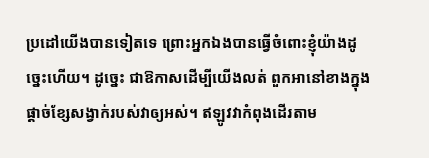ប្រដៅយើងបានទៀតទេ ព្រោះអ្នកឯងបានធ្វើចំពោះខ្ញុំយ៉ាងដូច្នេះហើយ។ ដូច្នេះ ជាឱកាសដើម្បីយើងលត់ ពួកអានៅខាងក្នុង ផ្ដាច់ខ្សែសង្វាក់របស់វាឲ្យអស់។ ឥឡូវវាកំពុងដើរតាម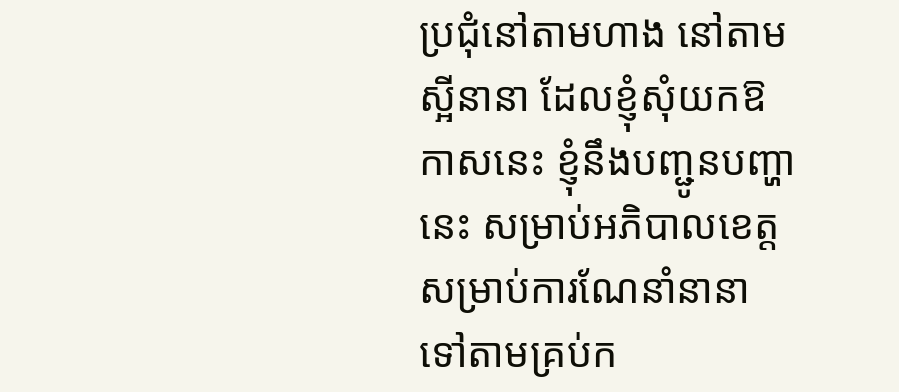ប្រជុំនៅតាមហាង នៅតាមស្អីនានា ដែលខ្ញុំសុំយកឱកាសនេះ ខ្ញុំនឹងបញ្ជូនបញ្ហានេះ សម្រាប់អភិបាលខេត្ត សម្រាប់ការណែនាំនានា ទៅតាមគ្រប់ក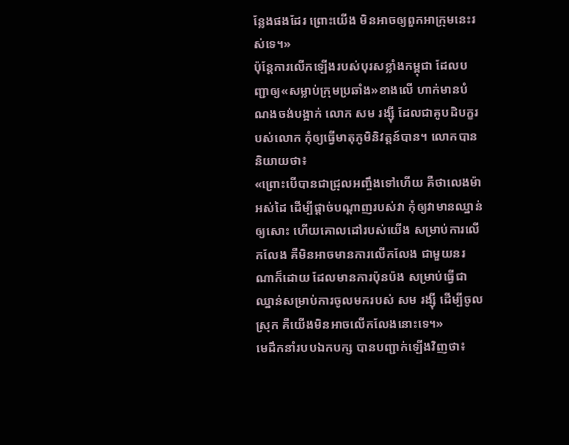ន្លែងផងដែរ ព្រោះយើង មិនអាចឲ្យពួកអាក្រុមនេះរស់ទេ។»
ប៉ុន្តែការលើកឡើងរបស់បុរសខ្លាំងកម្ពុជា ដែលបញ្ជាឲ្យ«សម្លាប់ក្រុមប្រឆាំង»ខាងលើ ហាក់មានបំណងចង់បង្អាក់ លោក សម រង្ស៊ី ដែលជាគូបដិបក្ខរបស់លោក កុំឲ្យធ្វើមាតុភូមិនិវត្តន៍បាន។ លោកបាននិយាយថា៖
«ព្រោះបើបានជាជ្រុលអញ្ចឹងទៅហើយ គឺថាលេងម៉ាអស់ដៃ ដើម្បីផ្ដាច់បណ្ដាញរបស់វា កុំឲ្យវាមានឈ្នាន់ឲ្យសោះ ហើយគោលដៅរបស់យើង សម្រាប់ការលើកលែង គឺមិនអាចមានការលើកលែង ជាមួយនរណាក៏ដោយ ដែលមានការប៉ុនប៉ង សម្រាប់ធ្វើជាឈ្នាន់សម្រាប់ការចូលមករបស់ សម រង្ស៊ី ដើម្បីចូលស្រុក គឺយើងមិនអាចលើកលែងនោះទេ។»
មេដឹកនាំរបបឯកបក្ស បានបញ្ជាក់ឡើងវិញថា៖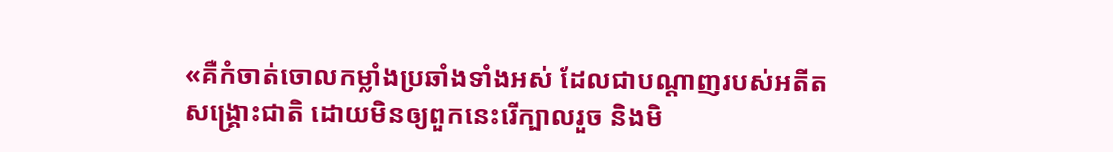«គឺកំចាត់ចោលកម្លាំងប្រឆាំងទាំងអស់ ដែលជាបណ្ដាញរបស់អតីតសង្គ្រោះជាតិ ដោយមិនឲ្យពួកនេះរើក្បាលរួច និងមិ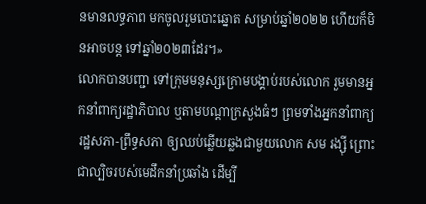នមានលទ្ធភាព មកចូលរួមបោះឆ្នោត សម្រាប់ឆ្នាំ២០២២ ហើយក៏មិនអាចបន្ត ទៅឆ្នាំ២០២៣ដែរ។»
លោកបានបញ្ជា ទៅក្រុមមនុស្សក្រោមបង្គាប់របស់លោក រួមមានអ្នកនាំពាក្យរដ្ឋាភិបាល ឬតាមបណ្ដាក្រសួងធំៗ ព្រមទាំងអ្នកនាំពាក្យរដ្ឋសភា-ព្រឹទ្ធសភា ឲ្យឈប់ឆ្លើយឆ្លងជាមួយលោក សម រង្ស៊ី ព្រោះជាល្បិចរបស់មេដឹកនាំប្រឆាំង ដើម្បី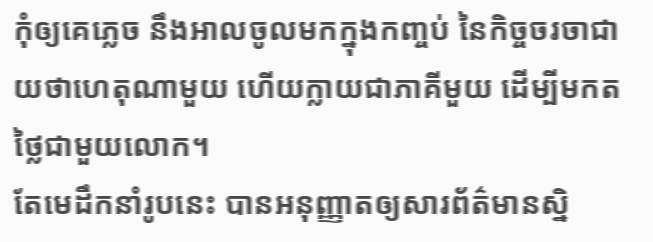កុំឲ្យគេភ្លេច នឹងអាលចូលមកក្នុងកញ្ចប់ នៃកិច្ចចរចាជាយថាហេតុណាមួយ ហើយក្លាយជាភាគីមួយ ដើម្បីមកតថ្លៃជាមួយលោក។
តែមេដឹកនាំរូបនេះ បានអនុញ្ញាតឲ្យសារព័ត៌មានស្និ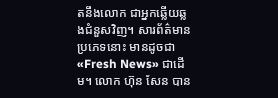តនឹងលោក ជាអ្នកឆ្លើយឆ្លងជំនួសវិញ។ សារព័ត៌មានប្រភេទនោះ មានដូចជា «Fresh News» ជាដើម។ លោក ហ៊ុន សែន បាន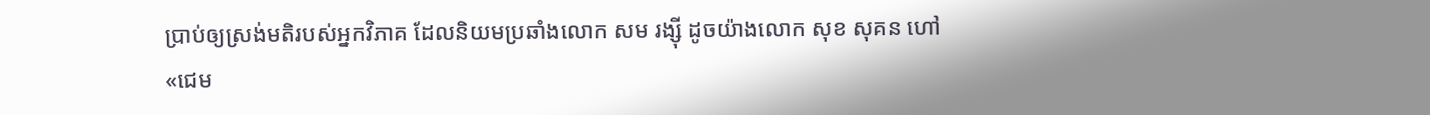ប្រាប់ឲ្យស្រង់មតិរបស់អ្នកវិភាគ ដែលនិយមប្រឆាំងលោក សម រង្ស៊ី ដូចយ៉ាងលោក សុខ សុគន ហៅ «ជេម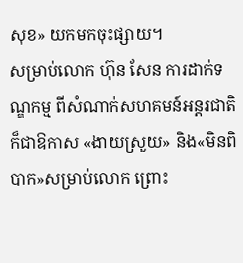សុខ» យកមកចុះផ្សាយ។
សម្រាប់លោក ហ៊ុន សែន ការដាក់ទណ្ឌកម្ម ពីសំណាក់សហគមន៍អន្តរជាតិ ក៏ជាឱកាស «ងាយស្រួយ» និង«មិនពិបាក»សម្រាប់លោក ព្រោះ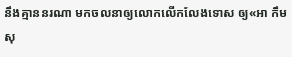នឹងគ្មាននរណា មកចលនាឲ្យលោកលើកលែងទោស ឲ្យ«អា កឹម សុ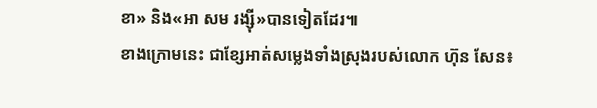ខា» និង«អា សម រង្ស៊ី»បានទៀតដែរ៕
ខាងក្រោមនេះ ជាខ្សែអាត់សម្លេងទាំងស្រុងរបស់លោក ហ៊ុន សែន៖